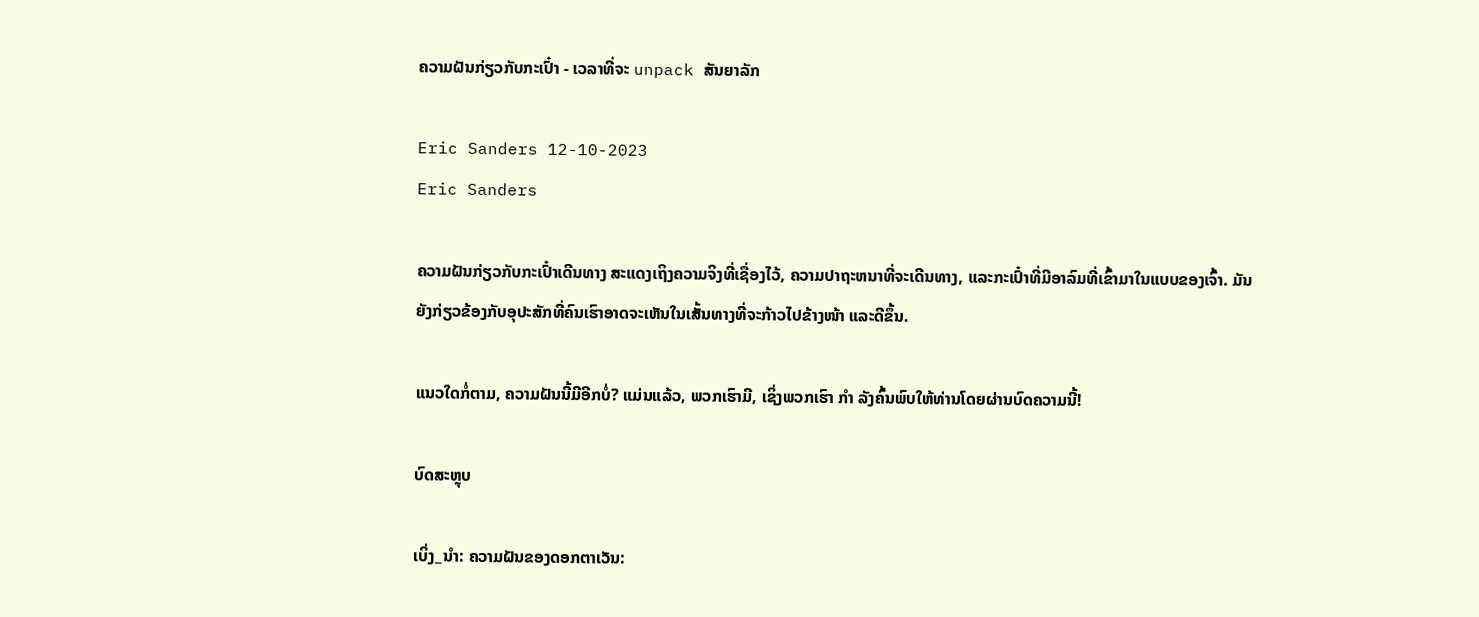ຄວາມຝັນກ່ຽວກັບກະເປົ໋າ - ເວລາທີ່ຈະ unpack ສັນຍາລັກ

Eric Sanders 12-10-2023
Eric Sanders

ຄວາມຝັນກ່ຽວກັບກະເປົ໋າເດີນທາງ ສະແດງເຖິງຄວາມຈິງທີ່ເຊື່ອງໄວ້, ຄວາມປາຖະຫນາທີ່ຈະເດີນທາງ, ແລະກະເປົ໋າທີ່ມີອາລົມທີ່ເຂົ້າມາໃນແບບຂອງເຈົ້າ. ມັນຍັງກ່ຽວຂ້ອງກັບອຸປະສັກທີ່ຄົນເຮົາອາດຈະເຫັນໃນເສັ້ນທາງທີ່ຈະກ້າວໄປຂ້າງໜ້າ ແລະດີຂຶ້ນ.

ແນວໃດກໍ່ຕາມ, ຄວາມຝັນນີ້ມີອີກບໍ່? ແມ່ນແລ້ວ, ພວກເຮົາມີ, ເຊິ່ງພວກເຮົາ ກຳ ລັງຄົ້ນພົບໃຫ້ທ່ານໂດຍຜ່ານບົດຄວາມນີ້!

ບົດສະຫຼຸບ

ເບິ່ງ_ນຳ: ຄວາມຝັນຂອງດອກຕາເວັນ: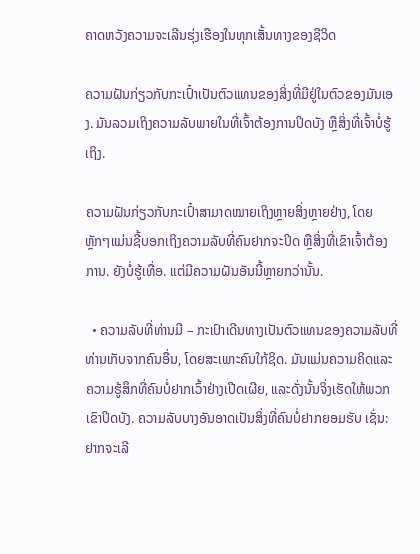ຄາດຫວັງຄວາມຈະເລີນຮຸ່ງເຮືອງໃນທຸກເສັ້ນທາງຂອງຊີວິດ

ຄວາມຝັນກ່ຽວກັບກະເປົ໋າເປັນຕົວແທນຂອງສິ່ງທີ່ມີຢູ່ໃນຕົວຂອງມັນເອງ. ມັນລວມເຖິງຄວາມລັບພາຍໃນທີ່ເຈົ້າຕ້ອງການປິດບັງ ຫຼືສິ່ງທີ່ເຈົ້າບໍ່ຮູ້ເຖິງ.

ຄວາມຝັນກ່ຽວກັບກະເປົ໋າສາມາດໝາຍເຖິງຫຼາຍສິ່ງຫຼາຍຢ່າງ, ໂດຍຫຼັກໆແມ່ນຊີ້ບອກເຖິງຄວາມລັບທີ່ຄົນຢາກຈະປິດ ຫຼືສິ່ງທີ່ເຂົາເຈົ້າຕ້ອງການ. ຍັງບໍ່ຮູ້ເທື່ອ. ແຕ່ມີຄວາມຝັນອັນນີ້ຫຼາຍກວ່ານັ້ນ.

  • ຄວາມລັບທີ່ທ່ານມີ – ກະເປົາເດີນທາງເປັນຕົວແທນຂອງຄວາມລັບທີ່ທ່ານເກັບຈາກຄົນອື່ນ, ໂດຍສະເພາະຄົນໃກ້ຊິດ. ມັນແມ່ນຄວາມຄິດແລະຄວາມຮູ້ສຶກທີ່ຄົນບໍ່ຢາກເວົ້າຢ່າງເປີດເຜີຍ, ແລະດັ່ງນັ້ນຈິ່ງເຮັດໃຫ້ພວກເຂົາປິດບັງ. ຄວາມລັບບາງອັນອາດເປັນສິ່ງທີ່ຄົນບໍ່ຢາກຍອມຮັບ ເຊັ່ນ: ຢາກຈະເລີ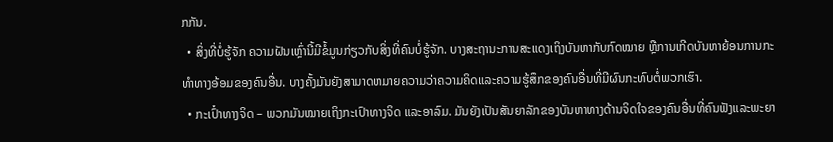ກກັນ.
  • ສິ່ງທີ່ບໍ່ຮູ້ຈັກ ຄວາມຝັນເຫຼົ່ານີ້ມີຂໍ້ມູນກ່ຽວກັບສິ່ງທີ່ຄົນບໍ່ຮູ້ຈັກ. ບາງສະຖານະການສະແດງເຖິງບັນຫາກັບກົດໝາຍ ຫຼືການເກີດບັນຫາຍ້ອນການກະທຳທາງອ້ອມຂອງຄົນອື່ນ. ບາງຄັ້ງມັນຍັງສາມາດຫມາຍຄວາມວ່າຄວາມຄິດແລະຄວາມຮູ້ສຶກຂອງຄົນອື່ນທີ່ມີຜົນກະທົບຕໍ່ພວກເຮົາ.
  • ກະເປົ໋າທາງຈິດ – ພວກມັນໝາຍເຖິງກະເປົາທາງຈິດ ແລະອາລົມ. ມັນຍັງເປັນສັນຍາລັກຂອງບັນຫາທາງດ້ານຈິດໃຈຂອງຄົນອື່ນທີ່ຄົນຟັງແລະພະຍາ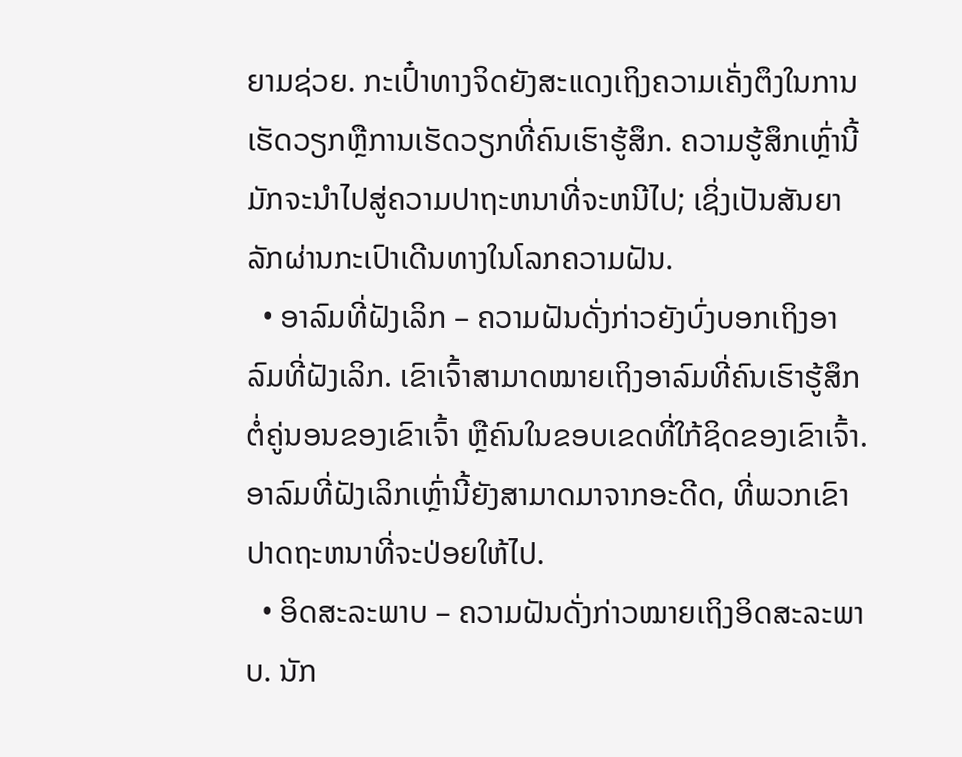ຍາມຊ່ວຍ. ກະເປົ໋າທາງຈິດຍັງສະແດງເຖິງຄວາມເຄັ່ງຕຶງໃນການເຮັດວຽກຫຼືການເຮັດວຽກທີ່ຄົນເຮົາຮູ້ສຶກ. ຄວາມຮູ້ສຶກເຫຼົ່ານີ້ມັກຈະນໍາໄປສູ່ຄວາມປາຖະຫນາທີ່ຈະຫນີໄປ; ເຊິ່ງເປັນສັນຍາລັກຜ່ານກະເປົາເດີນທາງໃນໂລກຄວາມຝັນ.
  • ອາລົມທີ່ຝັງເລິກ – ຄວາມຝັນດັ່ງກ່າວຍັງບົ່ງບອກເຖິງອາລົມທີ່ຝັງເລິກ. ເຂົາເຈົ້າສາມາດໝາຍເຖິງອາລົມທີ່ຄົນເຮົາຮູ້ສຶກຕໍ່ຄູ່ນອນຂອງເຂົາເຈົ້າ ຫຼືຄົນໃນຂອບເຂດທີ່ໃກ້ຊິດຂອງເຂົາເຈົ້າ. ອາລົມທີ່ຝັງເລິກເຫຼົ່ານີ້ຍັງສາມາດມາຈາກອະດີດ, ທີ່ພວກເຂົາປາດຖະຫນາທີ່ຈະປ່ອຍໃຫ້ໄປ.
  • ອິດສະລະພາບ – ຄວາມຝັນດັ່ງກ່າວໝາຍເຖິງອິດສະລະພາບ. ນັກ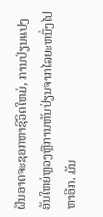ຝັນອາດຈະຊອກຫາຊີວິດໃຫມ່, ການປ່ຽນແປງອັນໃຫຍ່ຫຼວງຫຼືການຫັນປ່ຽນຈາກໄລຍະຫນຶ່ງໄປຫາອີກ. ມັນ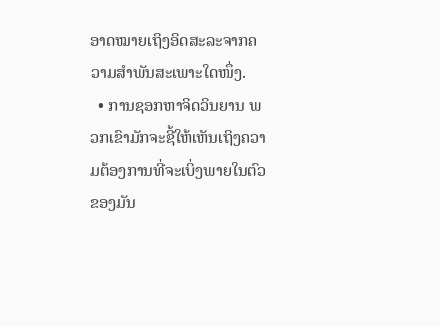ອາດໝາຍເຖິງອິດສະລະຈາກຄວາມສຳພັນສະເພາະໃດໜຶ່ງ.
  • ການຊອກຫາຈິດວິນຍານ ພວກເຂົາມັກຈະຊີ້ໃຫ້ເຫັນເຖິງຄວາມຕ້ອງການທີ່ຈະເບິ່ງພາຍໃນຕົວຂອງມັນ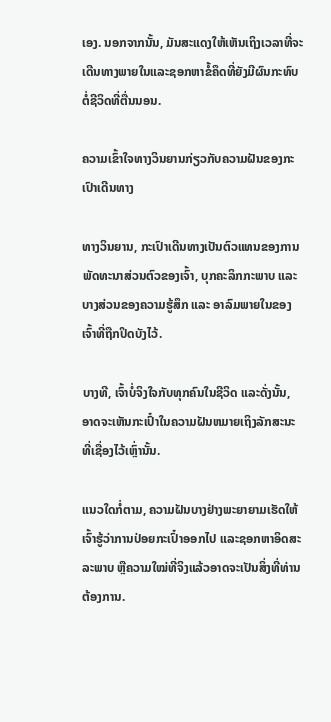ເອງ. ນອກຈາກນັ້ນ, ມັນສະແດງໃຫ້ເຫັນເຖິງເວລາທີ່ຈະເດີນທາງພາຍໃນແລະຊອກຫາຂໍ້ຄຶດທີ່ຍັງມີຜົນກະທົບຕໍ່ຊີວິດທີ່ຕື່ນນອນ.

ຄວາມເຂົ້າໃຈທາງວິນຍານກ່ຽວກັບຄວາມຝັນຂອງກະເປົາເດີນທາງ

ທາງວິນຍານ, ກະເປົາເດີນທາງເປັນຕົວແທນຂອງການພັດທະນາສ່ວນຕົວຂອງເຈົ້າ, ບຸກຄະລິກກະພາບ ແລະ ບາງສ່ວນຂອງຄວາມຮູ້ສຶກ ແລະ ອາລົມພາຍໃນຂອງເຈົ້າທີ່ຖືກປິດບັງໄວ້.

ບາງທີ, ເຈົ້າບໍ່ຈິງໃຈກັບທຸກຄົນໃນຊີວິດ ແລະດັ່ງນັ້ນ, ອາດຈະເຫັນກະເປົ໋າໃນຄວາມຝັນຫມາຍເຖິງລັກສະນະທີ່ເຊື່ອງໄວ້ເຫຼົ່ານັ້ນ.

ແນວໃດກໍ່ຕາມ, ຄວາມຝັນບາງຢ່າງພະຍາຍາມເຮັດໃຫ້ເຈົ້າຮູ້ວ່າການປ່ອຍກະເປົ໋າອອກໄປ ແລະຊອກຫາອິດສະລະພາບ ຫຼືຄວາມໃໝ່ທີ່ຈິງແລ້ວອາດຈະເປັນສິ່ງທີ່ທ່ານຕ້ອງການ.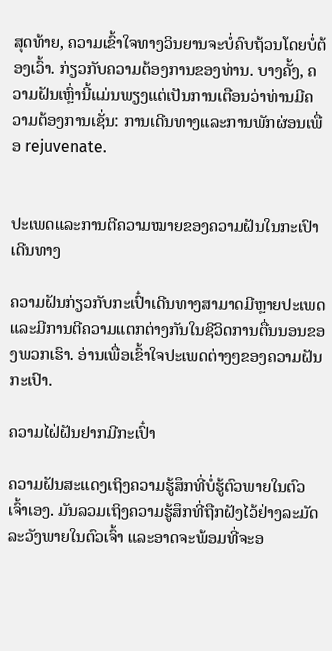ສຸດທ້າຍ, ຄວາມເຂົ້າໃຈທາງວິນຍານຈະບໍ່ຄົບຖ້ວນໂດຍບໍ່ຕ້ອງເວົ້າ. ກ່ຽວກັບຄວາມຕ້ອງການຂອງທ່ານ. ບາງຄັ້ງ, ຄວາມຝັນເຫຼົ່ານີ້ແມ່ນພຽງແຕ່ເປັນການເຕືອນວ່າທ່ານມີຄວາມຕ້ອງການເຊັ່ນ: ການເດີນທາງແລະການພັກຜ່ອນເພື່ອ rejuvenate.


ປະເພດແລະການຕີຄວາມໝາຍຂອງຄວາມຝັນໃນກະເປົາເດີນທາງ

ຄວາມຝັນກ່ຽວກັບກະເປົ໋າເດີນທາງສາມາດມີຫຼາຍປະເພດ ແລະມີການຕີຄວາມແຕກຕ່າງກັນໃນຊີວິດການຕື່ນນອນຂອງພວກເຮົາ. ອ່ານເພື່ອເຂົ້າໃຈປະເພດຕ່າງໆຂອງຄວາມຝັນກະເປົາ.

ຄວາມໄຝ່ຝັນຢາກມີກະເປົ໋າ

ຄວາມຝັນສະແດງເຖິງຄວາມຮູ້ສຶກທີ່ບໍ່ຮູ້ຕົວພາຍໃນຕົວເຈົ້າເອງ. ມັນລວມເຖິງຄວາມຮູ້ສຶກທີ່ຖືກຝັງໄວ້ຢ່າງລະມັດລະວັງພາຍໃນຕົວເຈົ້າ ແລະອາດຈະພ້ອມທີ່ຈະອ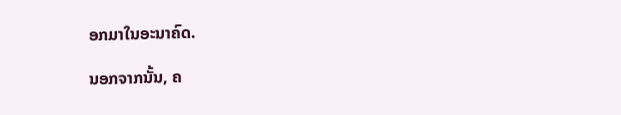ອກມາໃນອະນາຄົດ.

ນອກຈາກນັ້ນ, ຄ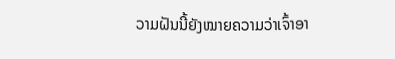ວາມຝັນນີ້ຍັງໝາຍຄວາມວ່າເຈົ້າອາ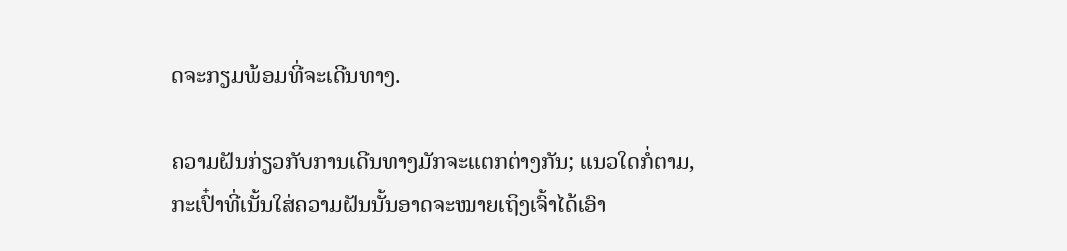ດຈະກຽມພ້ອມທີ່ຈະເດີນທາງ.

ຄວາມຝັນກ່ຽວກັບການເດີນທາງມັກຈະແຕກຕ່າງກັນ; ແນວໃດກໍ່ຕາມ, ກະເປົ໋າທີ່ເນັ້ນໃສ່ຄວາມຝັນນັ້ນອາດຈະໝາຍເຖິງເຈົ້າໄດ້ເອົາ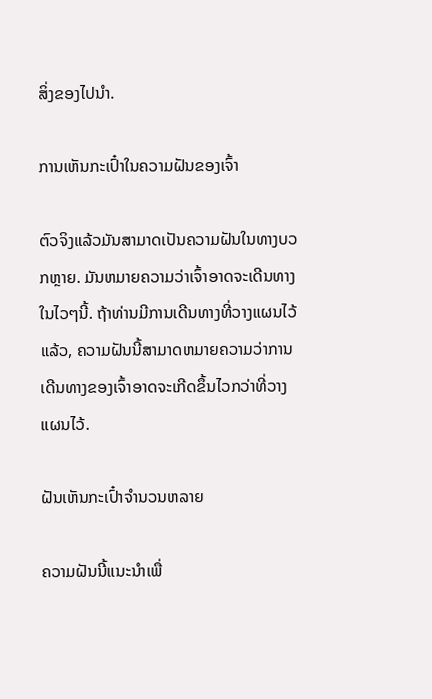ສິ່ງຂອງໄປນຳ.

ການເຫັນກະເປົ໋າໃນຄວາມຝັນຂອງເຈົ້າ

ຕົວຈິງແລ້ວມັນສາມາດເປັນຄວາມຝັນໃນທາງບວກຫຼາຍ. ມັນຫມາຍຄວາມວ່າເຈົ້າອາດຈະເດີນທາງໃນໄວໆນີ້. ຖ້າທ່ານມີການເດີນທາງທີ່ວາງແຜນໄວ້ແລ້ວ, ຄວາມຝັນນີ້ສາມາດຫມາຍຄວາມວ່າການເດີນທາງຂອງເຈົ້າອາດຈະເກີດຂຶ້ນໄວກວ່າທີ່ວາງແຜນໄວ້.

ຝັນເຫັນກະເປົ໋າຈໍານວນຫລາຍ

ຄວາມຝັນນີ້ແນະນຳເພື່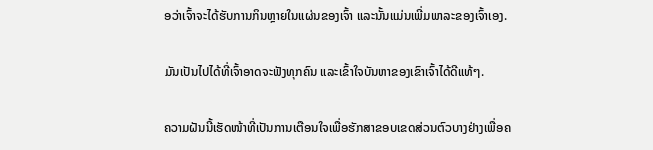ອວ່າເຈົ້າຈະໄດ້ຮັບການກິນຫຼາຍໃນແຜ່ນຂອງເຈົ້າ ແລະນັ້ນແມ່ນເພີ່ມພາລະຂອງເຈົ້າເອງ.

ມັນເປັນໄປໄດ້ທີ່ເຈົ້າອາດຈະຟັງທຸກຄົນ ແລະເຂົ້າໃຈບັນຫາຂອງເຂົາເຈົ້າໄດ້ດີແທ້ໆ.

ຄວາມຝັນນີ້ເຮັດໜ້າທີ່ເປັນການເຕືອນໃຈເພື່ອຮັກສາຂອບເຂດສ່ວນຕົວບາງຢ່າງເພື່ອຄ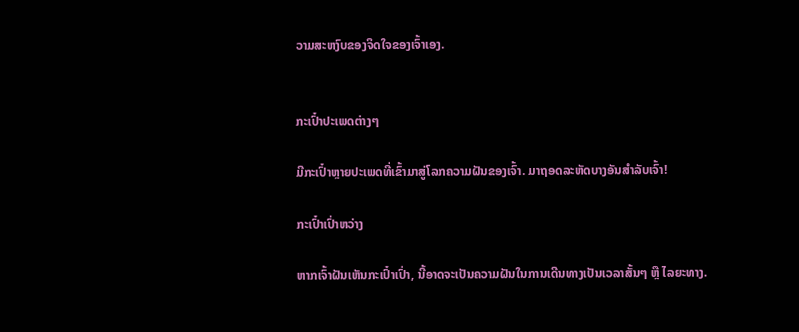ວາມສະຫງົບຂອງຈິດໃຈຂອງເຈົ້າເອງ.


ກະເປົ໋າປະເພດຕ່າງໆ

ມີກະເປົ໋າຫຼາຍປະເພດທີ່ເຂົ້າມາສູ່ໂລກຄວາມຝັນຂອງເຈົ້າ. ມາຖອດລະຫັດບາງອັນສຳລັບເຈົ້າ!

ກະເປົ໋າເປົ່າຫວ່າງ

ຫາກເຈົ້າຝັນເຫັນກະເປົ໋າເປົ່າ, ນີ້ອາດຈະເປັນຄວາມຝັນໃນການເດີນທາງເປັນເວລາສັ້ນໆ ຫຼື ໄລຍະທາງ.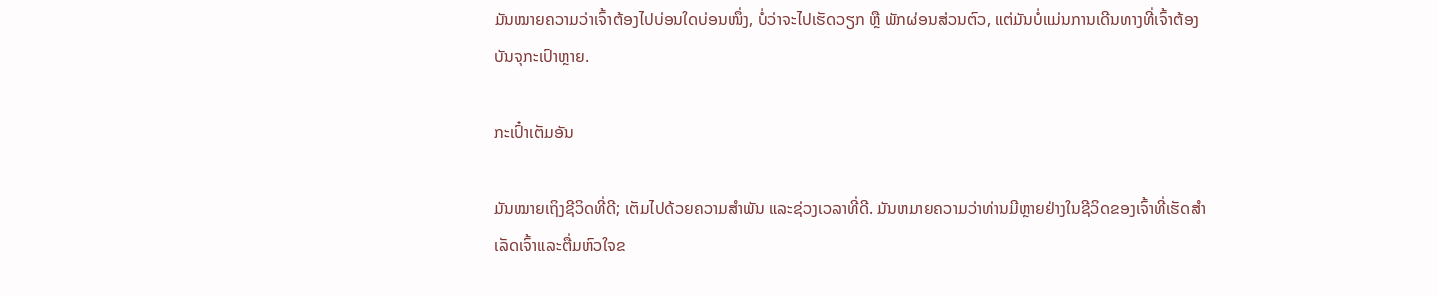ມັນໝາຍຄວາມວ່າເຈົ້າຕ້ອງໄປບ່ອນໃດບ່ອນໜຶ່ງ, ບໍ່ວ່າຈະໄປເຮັດວຽກ ຫຼື ພັກຜ່ອນສ່ວນຕົວ, ແຕ່ມັນບໍ່ແມ່ນການເດີນທາງທີ່ເຈົ້າຕ້ອງບັນຈຸກະເປົາຫຼາຍ.

ກະເປົ໋າເຕັມອັນ

ມັນໝາຍເຖິງຊີວິດທີ່ດີ; ເຕັມໄປດ້ວຍຄວາມສຳພັນ ແລະຊ່ວງເວລາທີ່ດີ. ມັນຫມາຍຄວາມວ່າທ່ານມີຫຼາຍຢ່າງໃນຊີວິດຂອງເຈົ້າທີ່ເຮັດສໍາເລັດເຈົ້າແລະຕື່ມຫົວໃຈຂ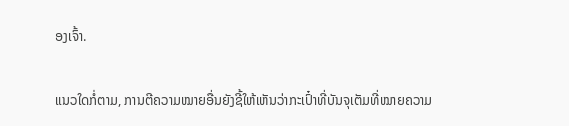ອງເຈົ້າ.

ແນວໃດກໍ່ຕາມ, ການຕີຄວາມໝາຍອື່ນຍັງຊີ້ໃຫ້ເຫັນວ່າກະເປົ໋າທີ່ບັນຈຸເຕັມທີ່ໝາຍຄວາມ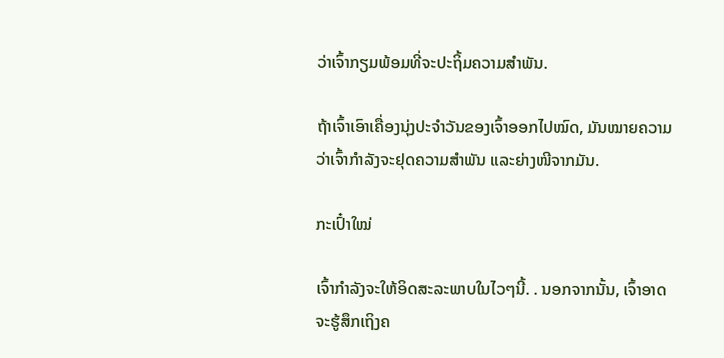ວ່າເຈົ້າກຽມພ້ອມທີ່ຈະປະຖິ້ມຄວາມສຳພັນ.

ຖ້າເຈົ້າເອົາເຄື່ອງນຸ່ງປະຈຳວັນຂອງເຈົ້າອອກໄປໝົດ, ມັນໝາຍຄວາມວ່າເຈົ້າກຳລັງຈະຢຸດຄວາມສຳພັນ ແລະຍ່າງໜີຈາກມັນ.

ກະເປົ໋າໃໝ່

ເຈົ້າກຳລັງຈະໃຫ້ອິດສະລະພາບໃນໄວໆນີ້. . ນອກຈາກນັ້ນ, ເຈົ້າອາດຈະຮູ້ສຶກເຖິງຄ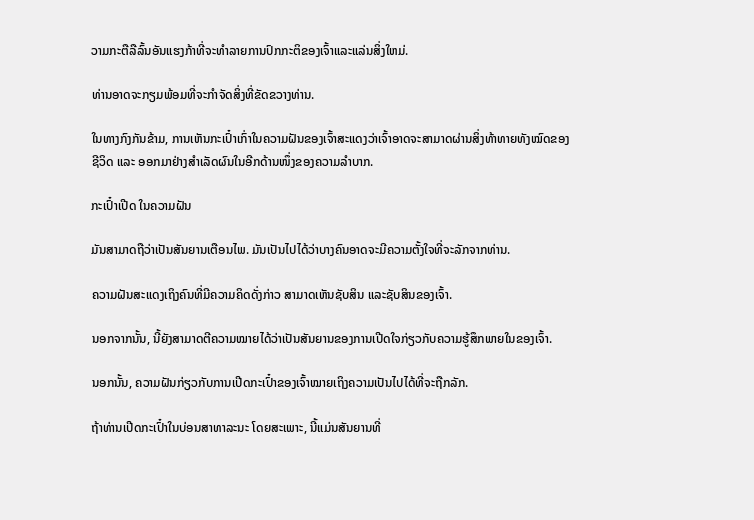ວາມກະຕືລືລົ້ນອັນແຮງກ້າທີ່ຈະທໍາລາຍການປົກກະຕິຂອງເຈົ້າແລະແລ່ນສິ່ງໃຫມ່.

ທ່ານອາດຈະກຽມພ້ອມທີ່ຈະກໍາຈັດສິ່ງທີ່ຂັດຂວາງທ່ານ.

ໃນທາງກົງກັນຂ້າມ, ການເຫັນກະເປົ໋າເກົ່າໃນຄວາມຝັນຂອງເຈົ້າສະແດງວ່າເຈົ້າອາດຈະສາມາດຜ່ານສິ່ງທ້າທາຍທັງໝົດຂອງຊີວິດ ແລະ ອອກມາຢ່າງສຳເລັດຜົນໃນອີກດ້ານໜຶ່ງຂອງຄວາມລຳບາກ.

ກະເປົ໋າເປີດ ໃນຄວາມຝັນ

ມັນສາມາດຖືວ່າເປັນສັນຍານເຕືອນໄພ. ມັນເປັນໄປໄດ້ວ່າບາງຄົນອາດຈະມີຄວາມຕັ້ງໃຈທີ່ຈະລັກຈາກທ່ານ.

ຄວາມຝັນສະແດງເຖິງຄົນທີ່ມີຄວາມຄິດດັ່ງກ່າວ ສາມາດເຫັນຊັບສິນ ແລະຊັບສິນຂອງເຈົ້າ.

ນອກຈາກນັ້ນ, ນີ້ຍັງສາມາດຕີຄວາມໝາຍໄດ້ວ່າເປັນສັນຍານຂອງການເປີດໃຈກ່ຽວກັບຄວາມຮູ້ສຶກພາຍໃນຂອງເຈົ້າ.

ນອກນັ້ນ, ຄວາມຝັນກ່ຽວກັບການເປີດກະເປົ໋າຂອງເຈົ້າໝາຍເຖິງຄວາມເປັນໄປໄດ້ທີ່ຈະຖືກລັກ.

ຖ້າທ່ານເປີດກະເປົ໋າໃນບ່ອນສາທາລະນະ ໂດຍສະເພາະ, ນີ້ແມ່ນສັນຍານທີ່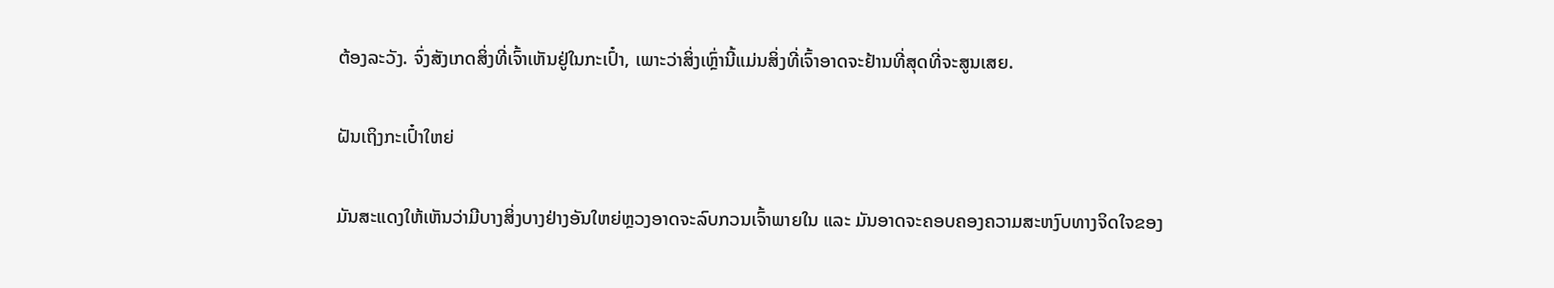ຕ້ອງລະວັງ. ຈົ່ງສັງເກດສິ່ງທີ່ເຈົ້າເຫັນຢູ່ໃນກະເປົ໋າ, ເພາະວ່າສິ່ງເຫຼົ່ານີ້ແມ່ນສິ່ງທີ່ເຈົ້າອາດຈະຢ້ານທີ່ສຸດທີ່ຈະສູນເສຍ.

ຝັນເຖິງກະເປົ໋າໃຫຍ່

ມັນສະແດງໃຫ້ເຫັນວ່າມີບາງສິ່ງບາງຢ່າງອັນໃຫຍ່ຫຼວງອາດຈະລົບກວນເຈົ້າພາຍໃນ ແລະ ມັນອາດຈະຄອບຄອງຄວາມສະຫງົບທາງຈິດໃຈຂອງ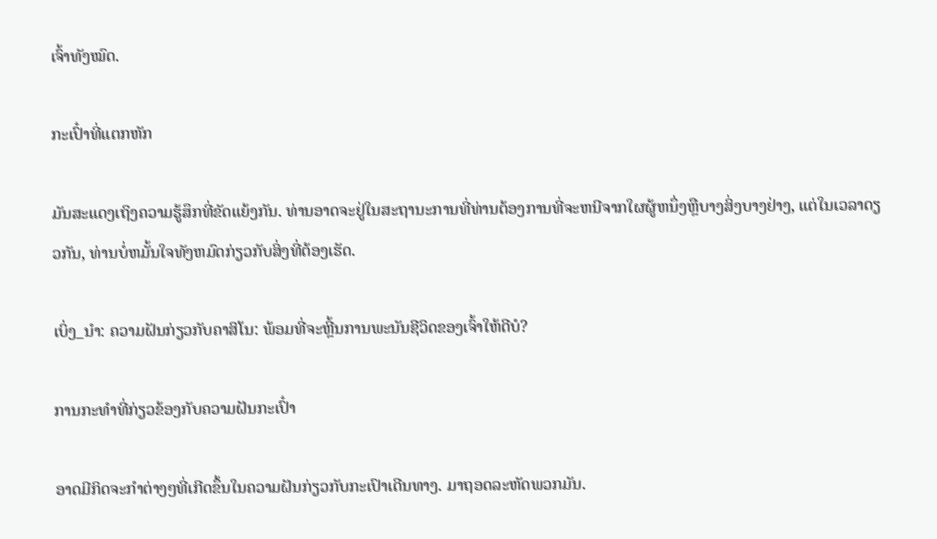ເຈົ້າທັງໝົດ.

ກະເປົ໋າທີ່ແຕກຫັກ

ມັນສະແດງເຖິງຄວາມຮູ້ສຶກທີ່ຂັດແຍ້ງກັນ. ທ່ານອາດຈະຢູ່ໃນສະຖານະການທີ່ທ່ານຕ້ອງການທີ່ຈະຫນີຈາກໃຜຜູ້ຫນຶ່ງຫຼືບາງສິ່ງບາງຢ່າງ, ແຕ່ໃນເວລາດຽວກັນ, ທ່ານບໍ່ຫມັ້ນໃຈທັງຫມົດກ່ຽວກັບສິ່ງທີ່ຕ້ອງເຮັດ.

ເບິ່ງ_ນຳ: ຄວາມຝັນກ່ຽວກັບຄາສິໂນ: ພ້ອມທີ່ຈະຫຼີ້ນການພະນັນຊີວິດຂອງເຈົ້າໃຫ້ດີບໍ?

ການກະທໍາທີ່ກ່ຽວຂ້ອງກັບຄວາມຝັນກະເປົ໋າ

ອາດມີກິດຈະກຳຕ່າງໆທີ່ເກີດຂຶ້ນໃນຄວາມຝັນກ່ຽວກັບກະເປົາເດີນທາງ. ມາຖອດລະຫັດພວກມັນ.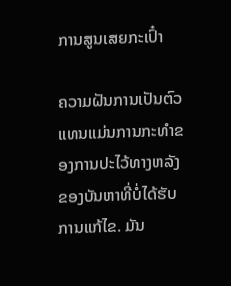ການສູນເສຍກະເປົ໋າ

ຄວາມຝັນການເປັນຕົວແທນແມ່ນການກະທໍາຂອງການປະໄວ້ທາງຫລັງຂອງບັນຫາທີ່ບໍ່ໄດ້ຮັບການແກ້ໄຂ. ມັນ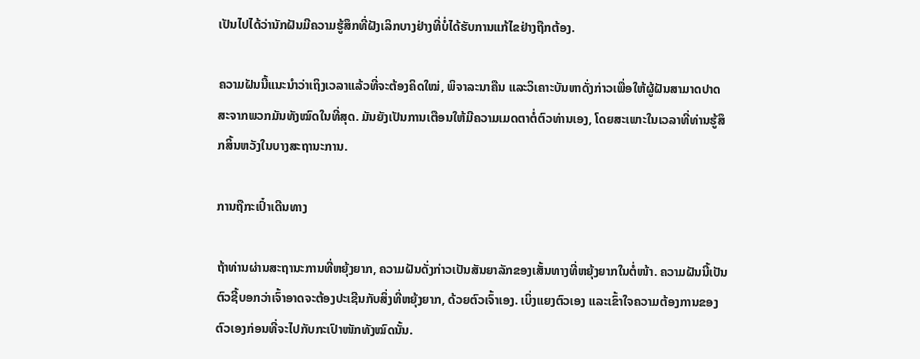ເປັນໄປໄດ້ວ່ານັກຝັນມີຄວາມຮູ້ສຶກທີ່ຝັງເລິກບາງຢ່າງທີ່ບໍ່ໄດ້ຮັບການແກ້ໄຂຢ່າງຖືກຕ້ອງ.

ຄວາມຝັນນີ້ແນະນຳວ່າເຖິງເວລາແລ້ວທີ່ຈະຕ້ອງຄິດໃໝ່, ພິຈາລະນາຄືນ ແລະວິເຄາະບັນຫາດັ່ງກ່າວເພື່ອໃຫ້ຜູ້ຝັນສາມາດປາດສະຈາກພວກມັນທັງໝົດໃນທີ່ສຸດ. ມັນຍັງເປັນການເຕືອນໃຫ້ມີຄວາມເມດຕາຕໍ່ຕົວທ່ານເອງ, ໂດຍສະເພາະໃນເວລາທີ່ທ່ານຮູ້ສຶກສິ້ນຫວັງໃນບາງສະຖານະການ.

ການຖືກະເປົ໋າເດີນທາງ

ຖ້າທ່ານຜ່ານສະຖານະການທີ່ຫຍຸ້ງຍາກ, ຄວາມຝັນດັ່ງກ່າວເປັນສັນຍາລັກຂອງເສັ້ນທາງທີ່ຫຍຸ້ງຍາກໃນຕໍ່ໜ້າ. ຄວາມຝັນນີ້ເປັນຕົວຊີ້ບອກວ່າເຈົ້າອາດຈະຕ້ອງປະເຊີນກັບສິ່ງທີ່ຫຍຸ້ງຍາກ, ດ້ວຍຕົວເຈົ້າເອງ. ເບິ່ງແຍງຕົວເອງ ແລະເຂົ້າໃຈຄວາມຕ້ອງການຂອງຕົວເອງກ່ອນທີ່ຈະໄປກັບກະເປົາໜັກທັງໝົດນັ້ນ.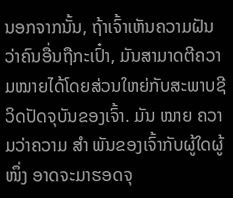ນອກຈາກນັ້ນ, ຖ້າເຈົ້າເຫັນຄວາມຝັນວ່າຄົນອື່ນຖືກະເປົ໋າ, ມັນສາມາດຕີຄວາມໝາຍໄດ້ໂດຍສ່ວນໃຫຍ່ກັບສະພາບຊີວິດປັດຈຸບັນຂອງເຈົ້າ. ມັນ ໝາຍ ຄວາມວ່າຄວາມ ສຳ ພັນຂອງເຈົ້າກັບຜູ້ໃດຜູ້ ໜຶ່ງ ອາດຈະມາຮອດຈຸ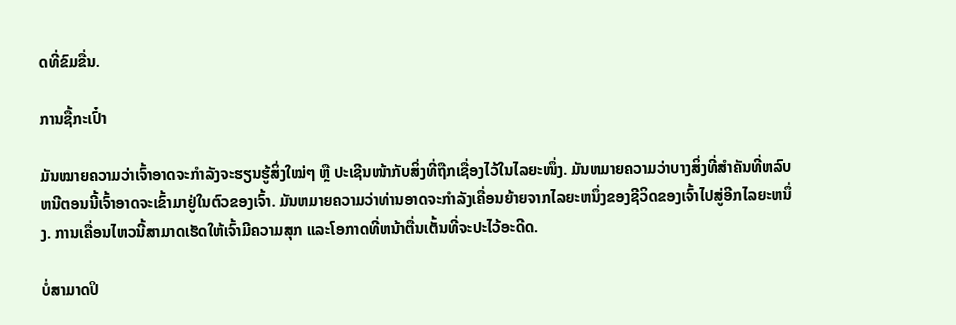ດທີ່ຂົມຂື່ນ.

ການຊື້ກະເປົ໋າ

ມັນໝາຍຄວາມວ່າເຈົ້າອາດຈະກຳລັງຈະຮຽນຮູ້ສິ່ງໃໝ່ໆ ຫຼື ປະເຊີນໜ້າກັບສິ່ງທີ່ຖືກເຊື່ອງໄວ້ໃນໄລຍະໜຶ່ງ. ມັນຫມາຍຄວາມວ່າບາງສິ່ງທີ່ສໍາຄັນທີ່ຫລົບຫນີຕອນນີ້ເຈົ້າອາດຈະເຂົ້າມາຢູ່ໃນຕົວຂອງເຈົ້າ. ມັນຫມາຍຄວາມວ່າທ່ານອາດຈະກໍາລັງເຄື່ອນຍ້າຍຈາກໄລຍະຫນຶ່ງຂອງຊີວິດຂອງເຈົ້າໄປສູ່ອີກໄລຍະຫນຶ່ງ. ການເຄື່ອນໄຫວນີ້ສາມາດເຮັດໃຫ້ເຈົ້າມີຄວາມສຸກ ແລະໂອກາດທີ່ຫນ້າຕື່ນເຕັ້ນທີ່ຈະປະໄວ້ອະດີດ.

ບໍ່ສາມາດປິ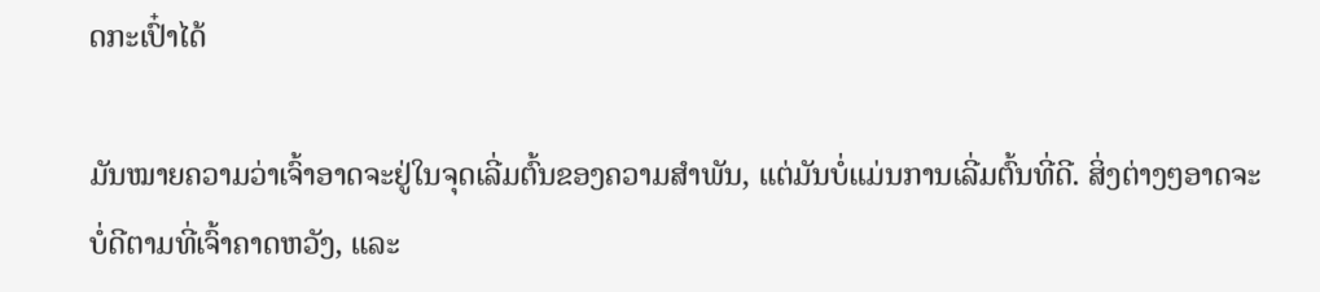ດກະເປົ໋າໄດ້

ມັນໝາຍຄວາມວ່າເຈົ້າອາດຈະຢູ່ໃນຈຸດເລີ່ມຕົ້ນຂອງຄວາມສໍາພັນ, ແຕ່ມັນບໍ່ແມ່ນການເລີ່ມຕົ້ນທີ່ດີ. ສິ່ງຕ່າງໆອາດຈະບໍ່ດີຕາມທີ່ເຈົ້າຄາດຫວັງ, ແລະ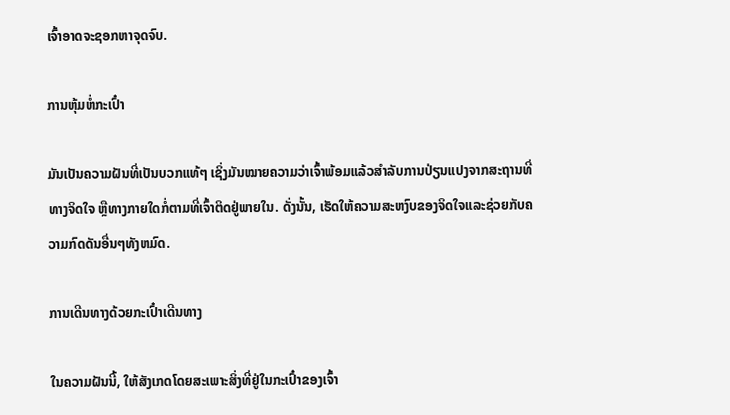ເຈົ້າອາດຈະຊອກຫາຈຸດຈົບ.

ການຫຸ້ມຫໍ່ກະເປົ໋າ

ມັນເປັນຄວາມຝັນທີ່ເປັນບວກແທ້ໆ ເຊິ່ງມັນໝາຍຄວາມວ່າເຈົ້າພ້ອມແລ້ວສຳລັບການປ່ຽນແປງຈາກສະຖານທີ່ທາງຈິດໃຈ ຫຼືທາງກາຍໃດກໍ່ຕາມທີ່ເຈົ້າຕິດຢູ່ພາຍໃນ. ດັ່ງນັ້ນ, ເຮັດໃຫ້ຄວາມສະຫງົບຂອງຈິດໃຈແລະຊ່ວຍກັບຄວາມກົດດັນອື່ນໆທັງຫມົດ.

ການເດີນທາງດ້ວຍກະເປົ໋າເດີນທາງ

ໃນຄວາມຝັນນີ້, ໃຫ້ສັງເກດໂດຍສະເພາະສິ່ງທີ່ຢູ່ໃນກະເປົ໋າຂອງເຈົ້າ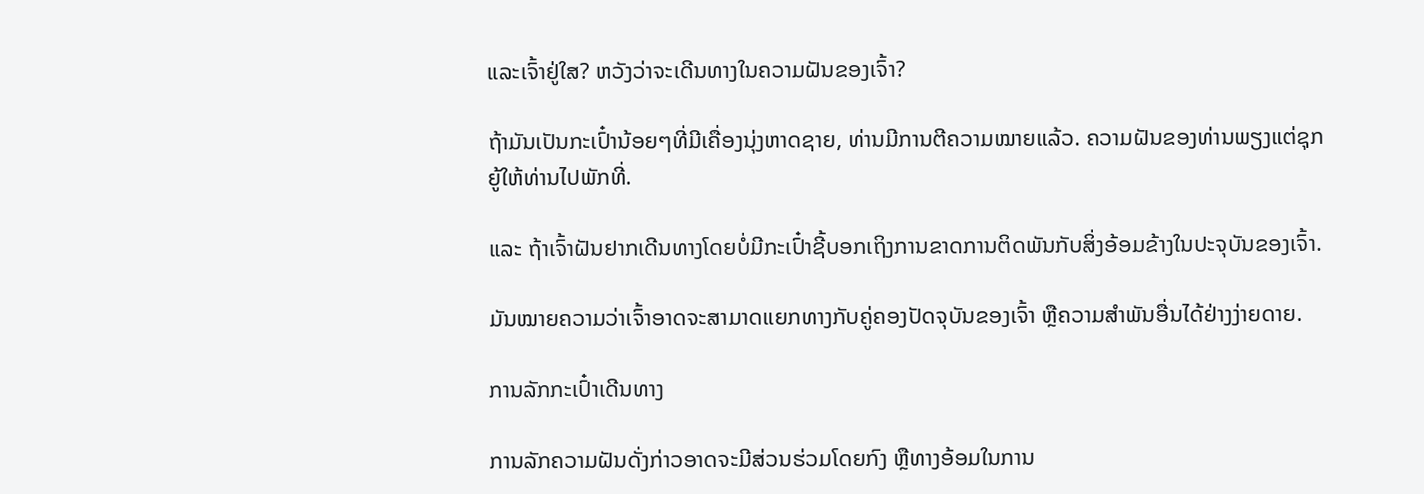ແລະເຈົ້າຢູ່ໃສ? ຫວັງວ່າຈະເດີນທາງໃນຄວາມຝັນຂອງເຈົ້າ?

ຖ້າມັນເປັນກະເປົ໋ານ້ອຍໆທີ່ມີເຄື່ອງນຸ່ງຫາດຊາຍ, ທ່ານມີການຕີຄວາມໝາຍແລ້ວ. ຄວາມຝັນຂອງທ່ານພຽງແຕ່ຊຸກຍູ້ໃຫ້ທ່ານໄປພັກທີ່.

ແລະ ຖ້າເຈົ້າຝັນຢາກເດີນທາງໂດຍບໍ່ມີກະເປົ໋າຊີ້ບອກເຖິງການຂາດການຕິດພັນກັບສິ່ງອ້ອມຂ້າງໃນປະຈຸບັນຂອງເຈົ້າ.

ມັນໝາຍຄວາມວ່າເຈົ້າອາດຈະສາມາດແຍກທາງກັບຄູ່ຄອງປັດຈຸບັນຂອງເຈົ້າ ຫຼືຄວາມສໍາພັນອື່ນໄດ້ຢ່າງງ່າຍດາຍ.

ການລັກກະເປົ໋າເດີນທາງ

ການລັກຄວາມຝັນດັ່ງກ່າວອາດຈະມີສ່ວນຮ່ວມໂດຍກົງ ຫຼືທາງອ້ອມໃນການ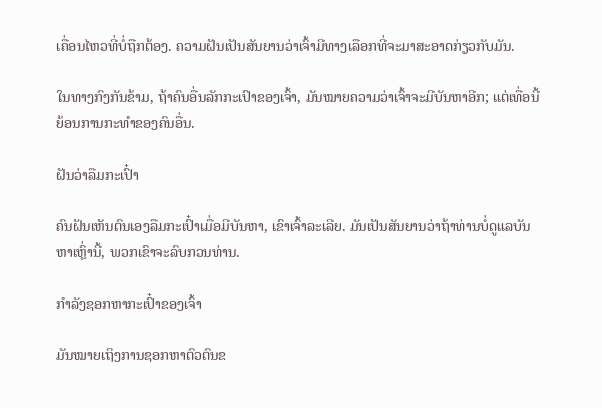ເຄື່ອນໄຫວທີ່ບໍ່ຖືກຕ້ອງ. ຄວາມຝັນເປັນສັນຍານວ່າເຈົ້າມີທາງເລືອກທີ່ຈະມາສະອາດກ່ຽວກັບມັນ.

ໃນທາງກົງກັນຂ້າມ, ຖ້າຄົນອື່ນລັກກະເປົາຂອງເຈົ້າ, ມັນໝາຍຄວາມວ່າເຈົ້າຈະມີບັນຫາອີກ; ແຕ່ເທື່ອນີ້ຍ້ອນການກະທຳຂອງຄົນອື່ນ.

ຝັນວ່າລືມກະເປົ໋າ

ຄົນຝັນເຫັນຕົນເອງລືມກະເປົ໋າເມື່ອມີບັນຫາ, ເຂົາເຈົ້າລະເລີຍ. ມັນເປັນສັນຍານວ່າຖ້າທ່ານບໍ່ດູແລບັນຫາເຫຼົ່ານີ້, ພວກເຂົາຈະລົບກວນທ່ານ.

ກຳລັງຊອກຫາກະເປົ໋າຂອງເຈົ້າ

ມັນໝາຍເຖິງການຊອກຫາຕົວຕົນຂ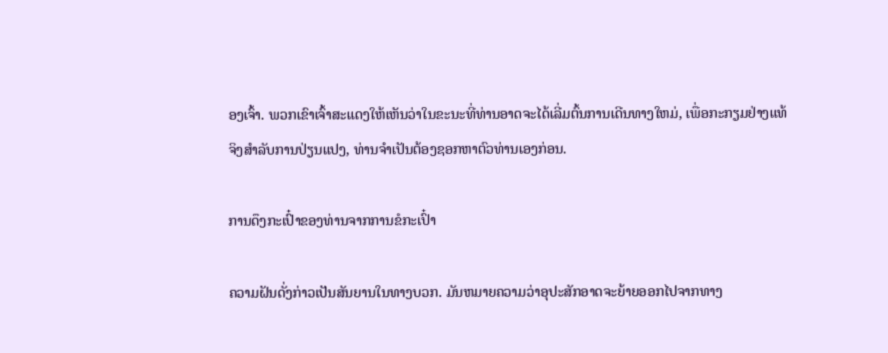ອງເຈົ້າ. ພວກເຂົາເຈົ້າສະແດງໃຫ້ເຫັນວ່າໃນຂະນະທີ່ທ່ານອາດຈະໄດ້ເລີ່ມຕົ້ນການເດີນທາງໃຫມ່, ເພື່ອກະກຽມຢ່າງແທ້ຈິງສໍາລັບການປ່ຽນແປງ, ທ່ານຈໍາເປັນຕ້ອງຊອກຫາຕົວທ່ານເອງກ່ອນ.

ການດຶງກະເປົ໋າຂອງທ່ານຈາກການຂໍກະເປົ໋າ

ຄວາມຝັນດັ່ງກ່າວເປັນສັນຍານໃນທາງບວກ. ມັນຫມາຍຄວາມວ່າອຸປະສັກອາດຈະຍ້າຍອອກໄປຈາກທາງ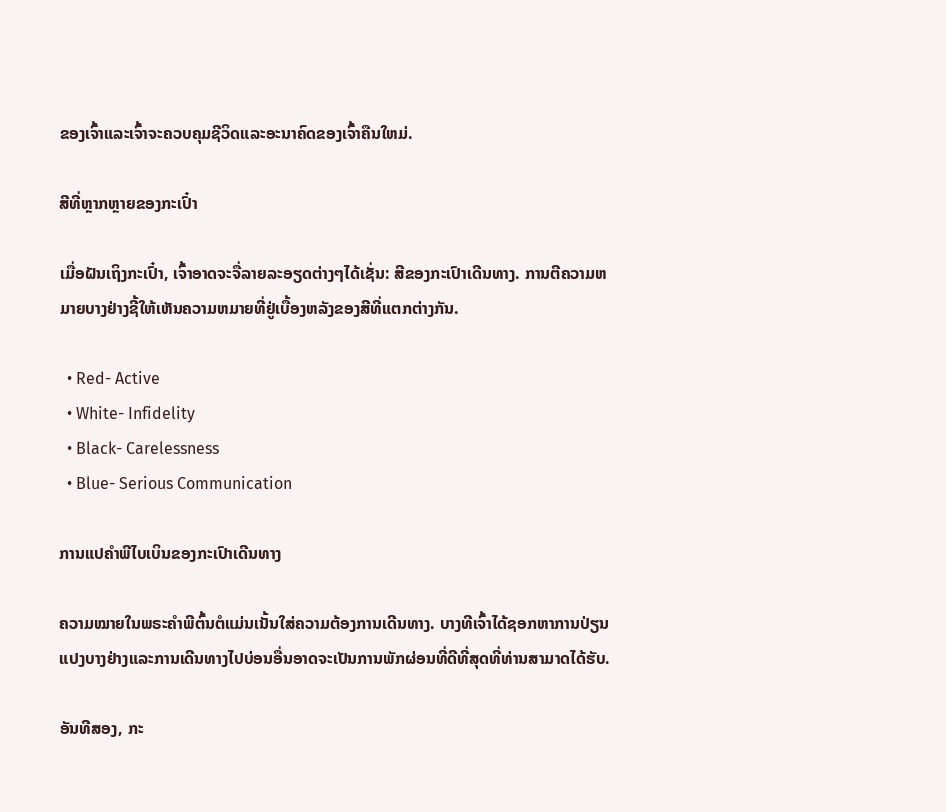ຂອງເຈົ້າແລະເຈົ້າຈະຄວບຄຸມຊີວິດແລະອະນາຄົດຂອງເຈົ້າຄືນໃຫມ່.

ສີທີ່ຫຼາກຫຼາຍຂອງກະເປົ໋າ

ເມື່ອຝັນເຖິງກະເປົ໋າ, ເຈົ້າອາດຈະຈື່ລາຍລະອຽດຕ່າງໆໄດ້ເຊັ່ນ: ສີຂອງກະເປົາເດີນທາງ. ການຕີຄວາມຫມາຍບາງຢ່າງຊີ້ໃຫ້ເຫັນຄວາມຫມາຍທີ່ຢູ່ເບື້ອງຫລັງຂອງສີທີ່ແຕກຕ່າງກັນ.

  • Red- Active
  • White- Infidelity
  • Black- Carelessness
  • Blue- Serious Communication

ການແປຄໍາພີໄບເບິນຂອງກະເປົາເດີນທາງ

ຄວາມໝາຍໃນພຣະຄໍາພີຕົ້ນຕໍແມ່ນເນັ້ນໃສ່ຄວາມຕ້ອງການເດີນທາງ. ບາງທີເຈົ້າໄດ້ຊອກຫາການປ່ຽນແປງບາງຢ່າງແລະການເດີນທາງໄປບ່ອນອື່ນອາດຈະເປັນການພັກຜ່ອນທີ່ດີທີ່ສຸດທີ່ທ່ານສາມາດໄດ້ຮັບ.

ອັນທີສອງ, ກະ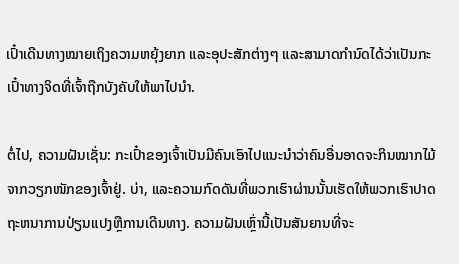ເປົ໋າເດີນທາງໝາຍເຖິງຄວາມຫຍຸ້ງຍາກ ແລະອຸປະສັກຕ່າງໆ ແລະສາມາດກຳນົດໄດ້ວ່າເປັນກະເປົ໋າທາງຈິດທີ່ເຈົ້າຖືກບັງຄັບໃຫ້ພາໄປນຳ.

ຕໍ່ໄປ, ຄວາມຝັນເຊັ່ນ: ກະເປົ໋າຂອງເຈົ້າເປັນມີຄົນເອົາໄປແນະນຳວ່າຄົນອື່ນອາດຈະກິນໝາກໄມ້ຈາກວຽກໜັກຂອງເຈົ້າຢູ່. ບ່າ, ແລະຄວາມກົດດັນທີ່ພວກເຮົາຜ່ານນັ້ນເຮັດໃຫ້ພວກເຮົາປາດຖະຫນາການປ່ຽນແປງຫຼືການເດີນທາງ. ຄວາມຝັນເຫຼົ່ານີ້ເປັນສັນຍານທີ່ຈະ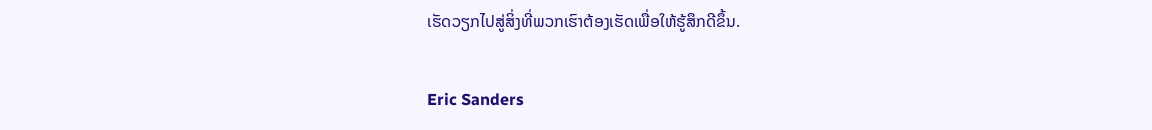ເຮັດວຽກໄປສູ່ສິ່ງທີ່ພວກເຮົາຕ້ອງເຮັດເພື່ອໃຫ້ຮູ້ສຶກດີຂຶ້ນ.

Eric Sanders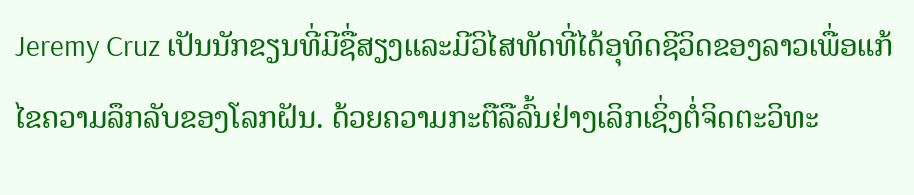Jeremy Cruz ເປັນນັກຂຽນທີ່ມີຊື່ສຽງແລະມີວິໄສທັດທີ່ໄດ້ອຸທິດຊີວິດຂອງລາວເພື່ອແກ້ໄຂຄວາມລຶກລັບຂອງໂລກຝັນ. ດ້ວຍຄວາມກະຕືລືລົ້ນຢ່າງເລິກເຊິ່ງຕໍ່ຈິດຕະວິທະ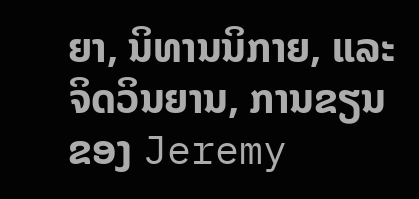ຍາ, ນິທານນິກາຍ, ແລະຈິດວິນຍານ, ການຂຽນຂອງ Jeremy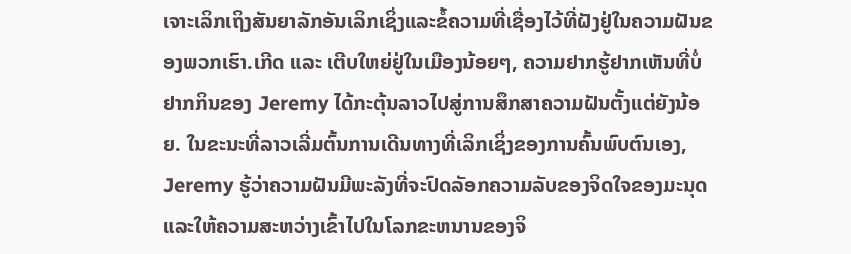ເຈາະເລິກເຖິງສັນຍາລັກອັນເລິກເຊິ່ງແລະຂໍ້ຄວາມທີ່ເຊື່ອງໄວ້ທີ່ຝັງຢູ່ໃນຄວາມຝັນຂອງພວກເຮົາ.ເກີດ ແລະ ເຕີບໃຫຍ່ຢູ່ໃນເມືອງນ້ອຍໆ, ຄວາມຢາກຮູ້ຢາກເຫັນທີ່ບໍ່ຢາກກິນຂອງ Jeremy ໄດ້ກະຕຸ້ນລາວໄປສູ່ການສຶກສາຄວາມຝັນຕັ້ງແຕ່ຍັງນ້ອຍ. ໃນຂະນະທີ່ລາວເລີ່ມຕົ້ນການເດີນທາງທີ່ເລິກເຊິ່ງຂອງການຄົ້ນພົບຕົນເອງ, Jeremy ຮູ້ວ່າຄວາມຝັນມີພະລັງທີ່ຈະປົດລັອກຄວາມລັບຂອງຈິດໃຈຂອງມະນຸດແລະໃຫ້ຄວາມສະຫວ່າງເຂົ້າໄປໃນໂລກຂະຫນານຂອງຈິ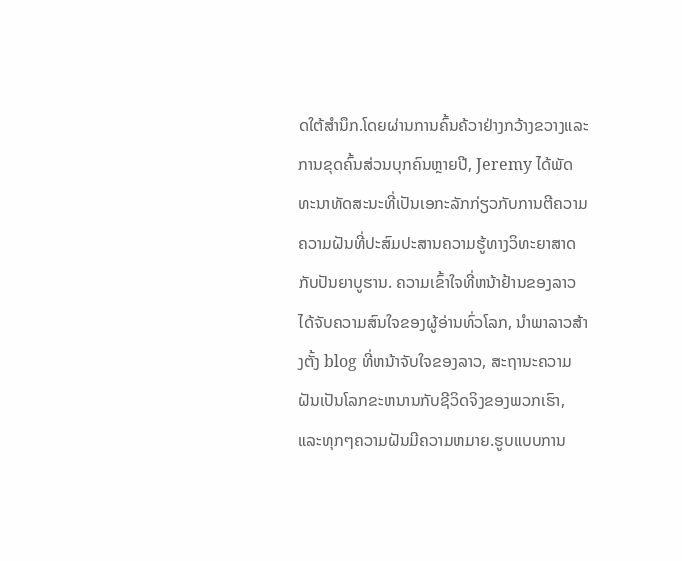ດໃຕ້ສໍານຶກ.ໂດຍຜ່ານການຄົ້ນຄ້ວາຢ່າງກວ້າງຂວາງແລະການຂຸດຄົ້ນສ່ວນບຸກຄົນຫຼາຍປີ, Jeremy ໄດ້ພັດທະນາທັດສະນະທີ່ເປັນເອກະລັກກ່ຽວກັບການຕີຄວາມຄວາມຝັນທີ່ປະສົມປະສານຄວາມຮູ້ທາງວິທະຍາສາດກັບປັນຍາບູຮານ. ຄວາມເຂົ້າໃຈທີ່ຫນ້າຢ້ານຂອງລາວໄດ້ຈັບຄວາມສົນໃຈຂອງຜູ້ອ່ານທົ່ວໂລກ, ນໍາພາລາວສ້າງຕັ້ງ blog ທີ່ຫນ້າຈັບໃຈຂອງລາວ, ສະຖານະຄວາມຝັນເປັນໂລກຂະຫນານກັບຊີວິດຈິງຂອງພວກເຮົາ, ແລະທຸກໆຄວາມຝັນມີຄວາມຫມາຍ.ຮູບແບບການ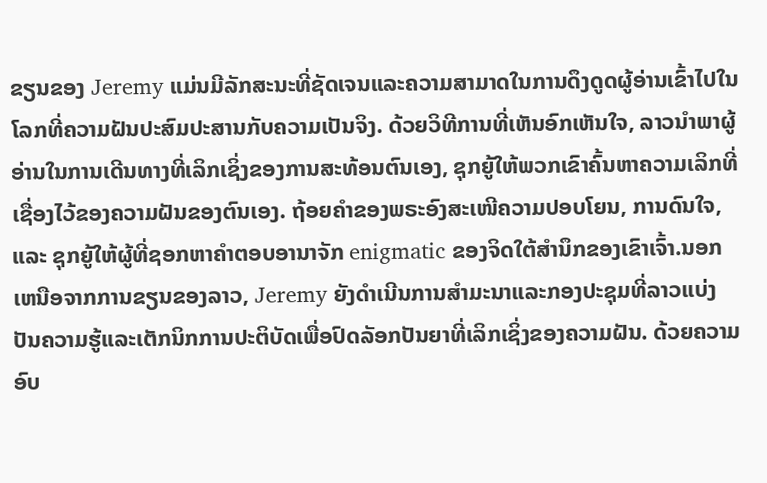ຂຽນຂອງ Jeremy ແມ່ນມີລັກສະນະທີ່ຊັດເຈນແລະຄວາມສາມາດໃນການດຶງດູດຜູ້ອ່ານເຂົ້າໄປໃນໂລກທີ່ຄວາມຝັນປະສົມປະສານກັບຄວາມເປັນຈິງ. ດ້ວຍວິທີການທີ່ເຫັນອົກເຫັນໃຈ, ລາວນໍາພາຜູ້ອ່ານໃນການເດີນທາງທີ່ເລິກເຊິ່ງຂອງການສະທ້ອນຕົນເອງ, ຊຸກຍູ້ໃຫ້ພວກເຂົາຄົ້ນຫາຄວາມເລິກທີ່ເຊື່ອງໄວ້ຂອງຄວາມຝັນຂອງຕົນເອງ. ຖ້ອຍຄຳຂອງພຣະອົງສະເໜີຄວາມປອບໂຍນ, ການດົນໃຈ, ແລະ ຊຸກຍູ້ໃຫ້ຜູ້ທີ່ຊອກຫາຄຳຕອບອານາຈັກ enigmatic ຂອງຈິດໃຕ້ສໍານຶກຂອງເຂົາເຈົ້າ.ນອກເຫນືອຈາກການຂຽນຂອງລາວ, Jeremy ຍັງດໍາເນີນການສໍາມະນາແລະກອງປະຊຸມທີ່ລາວແບ່ງປັນຄວາມຮູ້ແລະເຕັກນິກການປະຕິບັດເພື່ອປົດລັອກປັນຍາທີ່ເລິກເຊິ່ງຂອງຄວາມຝັນ. ດ້ວຍຄວາມອົບ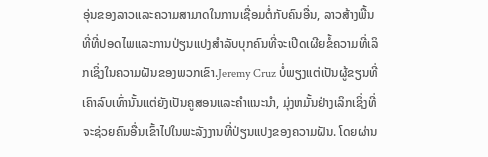ອຸ່ນຂອງລາວແລະຄວາມສາມາດໃນການເຊື່ອມຕໍ່ກັບຄົນອື່ນ, ລາວສ້າງພື້ນທີ່ທີ່ປອດໄພແລະການປ່ຽນແປງສໍາລັບບຸກຄົນທີ່ຈະເປີດເຜີຍຂໍ້ຄວາມທີ່ເລິກເຊິ່ງໃນຄວາມຝັນຂອງພວກເຂົາ.Jeremy Cruz ບໍ່ພຽງແຕ່ເປັນຜູ້ຂຽນທີ່ເຄົາລົບເທົ່ານັ້ນແຕ່ຍັງເປັນຄູສອນແລະຄໍາແນະນໍາ, ມຸ່ງຫມັ້ນຢ່າງເລິກເຊິ່ງທີ່ຈະຊ່ວຍຄົນອື່ນເຂົ້າໄປໃນພະລັງງານທີ່ປ່ຽນແປງຂອງຄວາມຝັນ. ໂດຍຜ່ານ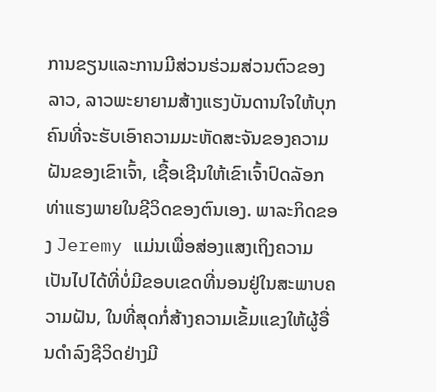ການຂຽນແລະການມີສ່ວນຮ່ວມສ່ວນຕົວຂອງລາວ, ລາວພະຍາຍາມສ້າງແຮງບັນດານໃຈໃຫ້ບຸກຄົນທີ່ຈະຮັບເອົາຄວາມມະຫັດສະຈັນຂອງຄວາມຝັນຂອງເຂົາເຈົ້າ, ເຊື້ອເຊີນໃຫ້ເຂົາເຈົ້າປົດລັອກທ່າແຮງພາຍໃນຊີວິດຂອງຕົນເອງ. ພາລະກິດຂອງ Jeremy ແມ່ນເພື່ອສ່ອງແສງເຖິງຄວາມເປັນໄປໄດ້ທີ່ບໍ່ມີຂອບເຂດທີ່ນອນຢູ່ໃນສະພາບຄວາມຝັນ, ໃນທີ່ສຸດກໍ່ສ້າງຄວາມເຂັ້ມແຂງໃຫ້ຜູ້ອື່ນດໍາລົງຊີວິດຢ່າງມີ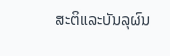ສະຕິແລະບັນລຸຜົນ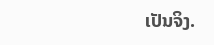ເປັນຈິງ.